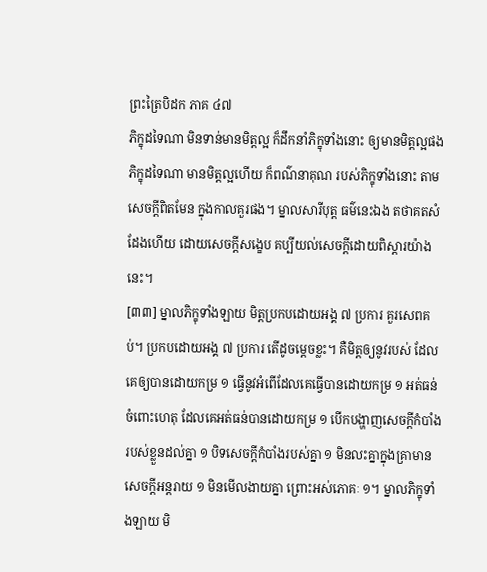ព្រះត្រៃបិដក ភាគ ៤៧
ភិក្ខុដទៃណា មិនទាន់មានមិត្តល្អ ក៏ដឹកនាំភិក្ខុទាំងនោះ ឲ្យមានមិត្តល្អផង ភិក្ខុដទៃណា មានមិត្តល្អហើយ ក៏ពណ៌នាគុណ របស់ភិក្ខុទាំងនោះ តាមសេចក្តីពិតមែន ក្នុងកាលគួរផង។ ម្នាលសារីបុត្ត ធម៌នេះឯង តថាគតសំដែងហើយ ដោយសេចក្តីសង្ខេប គប្បីយល់សេចក្តីដោយពិស្តារយ៉ាងនេះ។
[៣៣] ម្នាលភិក្ខុទាំងឡាយ មិត្តប្រកបដោយអង្គ ៧ ប្រការ គួរសេពគប់។ ប្រកបដោយអង្គ ៧ ប្រការ តើដូចម្តេចខ្លះ។ គឺមិត្តឲ្យនូវរបស់ ដែលគេឲ្យបានដោយកម្រ ១ ធ្វើនូវអំពើដែលគេធ្វើបានដោយកម្រ ១ អត់ធន់ចំពោះហេតុ ដែលគេអត់ធន់បានដោយកម្រ ១ បើកបង្ហាញសេចក្តីកំបាំងរបស់ខ្លួនដល់គ្នា ១ បិទសេចក្តីកំបាំងរបស់គ្នា ១ មិនលះគ្នាក្នុងគ្រាមានសេចក្តីអន្តរាយ ១ មិនមើលងាយគ្នា ព្រោះអស់ភោគៈ ១។ ម្នាលភិក្ខុទាំងឡាយ មិ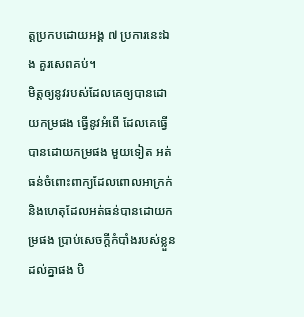ត្តប្រកបដោយអង្គ ៧ ប្រការនេះឯង គួរសេពគប់។
មិត្តឲ្យនូវរបស់ដែលគេឲ្យបានដោយកម្រផង ធ្វើនូវអំពើ ដែលគេធ្វើបានដោយកម្រផង មួយទៀត អត់ធន់ចំពោះពាក្យដែលពោលអាក្រក់ និងហេតុដែលអត់ធន់បានដោយកម្រផង ប្រាប់សេចក្តីកំបាំងរបស់ខ្លួនដល់គ្នាផង បិ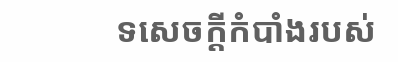ទសេចក្តីកំបាំងរបស់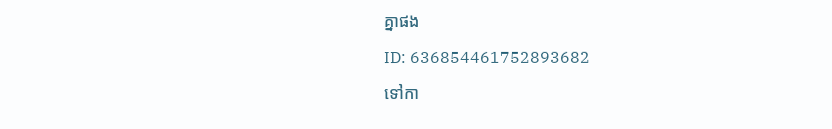គ្នាផង
ID: 636854461752893682
ទៅកា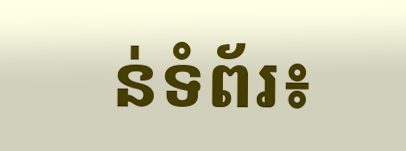ន់ទំព័រ៖